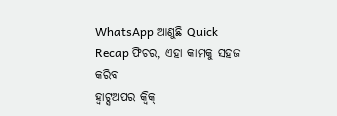WhatsApp ଆଣୁଛି Quick Recap ଫିଚର, ଏହା କାମକୁ ସହଜ କରିବ
ହ୍ବାଟ୍ସଅପର କ୍ୱିକ୍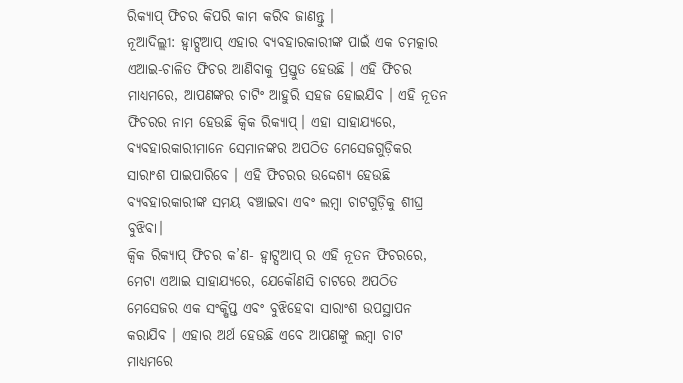ରିକ୍ୟାପ୍ ଫିଚର କିପରି କାମ କରିବ ଜାଣନ୍ତୁ ।
ନୂଆଦିଲ୍ଲୀ: ହ୍ୱାଟ୍ସଆପ୍ ଏହାର ବ୍ୟବହାରକାରୀଙ୍କ ପାଇଁ ଏକ ଚମତ୍କାର ଏଆଇ-ଚାଳିତ ଫିଚର ଆଣିବାକୁ ପ୍ରସ୍ତୁତ ହେଉଛି । ଏହି ଫିଚର ମାଧ୍ୟମରେ, ଆପଣଙ୍କର ଚାଟିଂ ଆହୁରି ସହଜ ହୋଇଯିବ । ଏହି ନୂତନ ଫିଚରର ନାମ ହେଉଛି କ୍ୱିକ ରିକ୍ୟାପ୍। ଏହା ସାହାଯ୍ୟରେ, ବ୍ୟବହାରକାରୀମାନେ ସେମାନଙ୍କର ଅପଠିତ ମେସେଜଗୁଡ଼ିକର ସାରାଂଶ ପାଇପାରିବେ । ଏହି ଫିଚରର ଉଦ୍ଦେଶ୍ୟ ହେଉଛି ବ୍ୟବହାରକାରୀଙ୍କ ସମୟ ବଞ୍ଚାଇବା ଏବଂ ଲମ୍ବା ଚାଟଗୁଡ଼ିକୁ ଶୀଘ୍ର ବୁଝିବା।
କ୍ୱିକ ରିକ୍ୟାପ୍ ଫିଚର କ’ଣ- ହ୍ୱାଟ୍ସଆପ୍ ର ଏହି ନୂତନ ଫିଚରରେ, ମେଟା ଏଆଇ ସାହାଯ୍ୟରେ, ଯେକୌଣସି ଚାଟରେ ଅପଠିତ ମେସେଜର ଏକ ସଂକ୍ଷିପ୍ତ ଏବଂ ବୁଝିହେବା ସାରାଂଶ ଉପସ୍ଥାପନ କରାଯିବ । ଏହାର ଅର୍ଥ ହେଉଛି ଏବେ ଆପଣଙ୍କୁ ଲମ୍ବା ଚାଟ ମାଧ୍ୟମରେ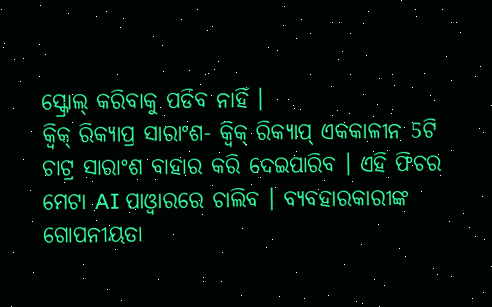ସ୍କ୍ରୋଲ୍ କରିବାକୁ ପଡିବ ନାହିଁ ।
କ୍ୱିକ୍ ରିକ୍ୟାପ୍ର ସାରାଂଶ- କ୍ୱିକ୍ ରିକ୍ୟାପ୍ ଏକକାଳୀନ 5ଟି ଚାଟ୍ର ସାରାଂଶ ବାହାର କରି ଦେଇପାରିବ । ଏହି ଫିଚର ମେଟା AI ପାଓ୍ବାରରେ ଚାଲିବ । ବ୍ୟବହାରକାରୀଙ୍କ ଗୋପନୀୟତା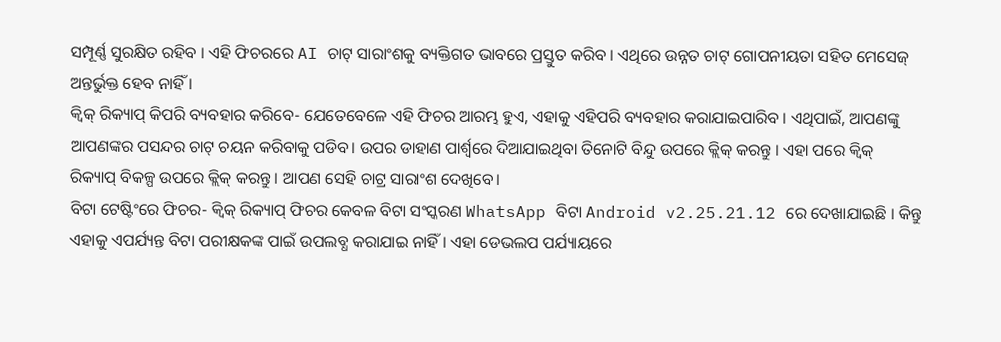ସମ୍ପୂର୍ଣ୍ଣ ସୁରକ୍ଷିତ ରହିବ । ଏହି ଫିଚରରେ AI ଚାଟ୍ ସାରାଂଶକୁ ବ୍ୟକ୍ତିଗତ ଭାବରେ ପ୍ରସ୍ତୁତ କରିବ । ଏଥିରେ ଉନ୍ନତ ଚାଟ୍ ଗୋପନୀୟତା ସହିତ ମେସେଜ୍ ଅନ୍ତର୍ଭୁକ୍ତ ହେବ ନାହିଁ ।
କ୍ୱିକ୍ ରିକ୍ୟାପ୍ କିପରି ବ୍ୟବହାର କରିବେ- ଯେତେବେଳେ ଏହି ଫିଚର ଆରମ୍ଭ ହୁଏ, ଏହାକୁ ଏହିପରି ବ୍ୟବହାର କରାଯାଇପାରିବ । ଏଥିପାଇଁ, ଆପଣଙ୍କୁ ଆପଣଙ୍କର ପସନ୍ଦର ଚାଟ୍ ଚୟନ କରିବାକୁ ପଡିବ। ଉପର ଡାହାଣ ପାର୍ଶ୍ୱରେ ଦିଆଯାଇଥିବା ତିନୋଟି ବିନ୍ଦୁ ଉପରେ କ୍ଲିକ୍ କରନ୍ତୁ । ଏହା ପରେ କ୍ୱିକ୍ ରିକ୍ୟାପ୍ ବିକଳ୍ପ ଉପରେ କ୍ଲିକ୍ କରନ୍ତୁ । ଆପଣ ସେହି ଚାଟ୍ର ସାରାଂଶ ଦେଖିବେ।
ବିଟା ଟେଷ୍ଟିଂରେ ଫିଚର- କ୍ୱିକ୍ ରିକ୍ୟାପ୍ ଫିଚର କେବଳ ବିଟା ସଂସ୍କରଣ WhatsApp ବିଟା Android v2.25.21.12 ରେ ଦେଖାଯାଇଛି । କିନ୍ତୁ ଏହାକୁ ଏପର୍ଯ୍ୟନ୍ତ ବିଟା ପରୀକ୍ଷକଙ୍କ ପାଇଁ ଉପଲବ୍ଧ କରାଯାଇ ନାହିଁ । ଏହା ଡେଭଲପ ପର୍ଯ୍ୟାୟରେ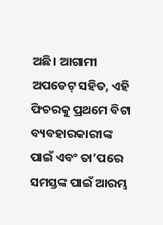ଅଛି। ଆଗାମୀ ଅପଡେଟ୍ ସହିତ, ଏହି ଫିଚରକୁ ପ୍ରଥମେ ବିଟା ବ୍ୟବହାରକାରୀଙ୍କ ପାଇଁ ଏବଂ ତା’ପରେ ସମସ୍ତଙ୍କ ପାଇଁ ଆରମ୍ଭ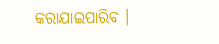କରାଯାଇପାରିବ ।